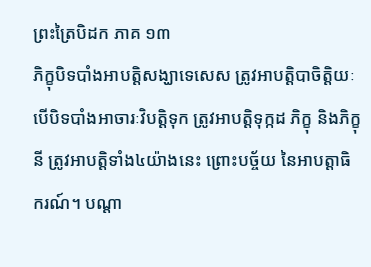ព្រះត្រៃបិដក ភាគ ១៣
ភិក្ខុបិទបាំងអាបត្តិសង្ឃាទេសេស ត្រូវអាបត្តិបាចិត្តិយៈ បើបិទបាំងអាចារៈវិបត្តិទុក ត្រូវអាបត្តិទុក្កដ ភិក្ខុ និងភិក្ខុនី ត្រូវអាបត្តិទាំង៤យ៉ាងនេះ ព្រោះបច្ច័យ នៃអាបត្តាធិករណ៍។ បណ្តា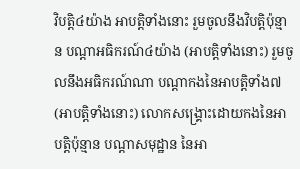វិបត្តិ៤យ៉ាង អាបត្តិទាំងនោះ រួមចូលនឹងវិបត្តិប៉ុន្មាន បណ្តាអធិករណ៍៤យ៉ាង (អាបត្តិទាំងនោះ) រួមចូលនឹងអធិករណ៍ណា បណ្តាកងនៃអាបត្តិទាំង៧ (អាបត្តិទាំងនោះ) លោកសង្គ្រោះដោយកងនៃអាបត្តិប៉ុន្មាន បណ្តាសមុដ្ឋាន នៃអា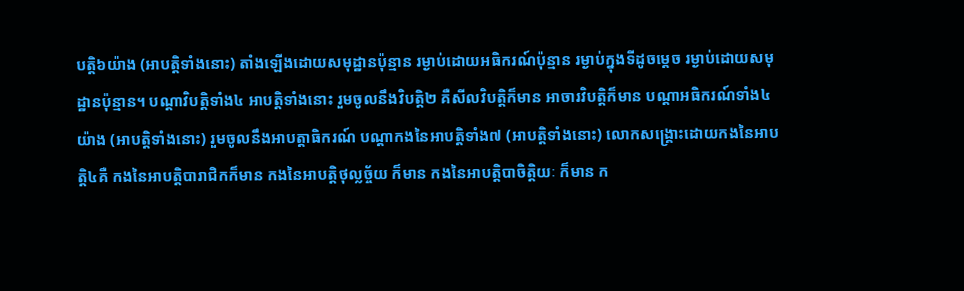បត្តិ៦យ៉ាង (អាបត្តិទាំងនោះ) តាំងឡើងដោយសមុដ្ឋានប៉ុន្មាន រម្ងាប់ដោយអធិករណ៍ប៉ុន្មាន រម្ងាប់ក្នុងទីដូចម្តេច រម្ងាប់ដោយសមុដ្ឋានប៉ុន្មាន។ បណ្តាវិបត្តិទាំង៤ អាបត្តិទាំងនោះ រួមចូលនឹងវិបត្តិ២ គឺសីលវិបត្តិក៏មាន អាចារវិបត្តិក៏មាន បណ្តាអធិករណ៍ទាំង៤យ៉ាង (អាបត្តិទាំងនោះ) រួមចូលនឹងអាបត្តាធិករណ៍ បណ្តាកងនៃអាបត្តិទាំង៧ (អាបត្តិទាំងនោះ) លោកសង្គ្រោះដោយកងនៃអាបត្តិ៤គឺ កងនៃអាបត្តិបារាជិកក៏មាន កងនៃអាបត្តិថុល្លច្ច័យ ក៏មាន កងនៃអាបត្តិបាចិត្តិយៈ ក៏មាន ក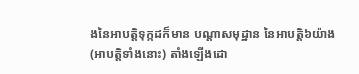ងនៃអាបត្តិទុក្កដក៏មាន បណ្តាសមុដ្ឋាន នៃអាបត្តិ៦យ៉ាង (អាបត្តិទាំងនោះ) តាំងឡើងដោ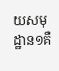យសមុដ្ឋាន១គឺ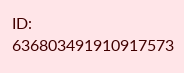ID: 636803491910917573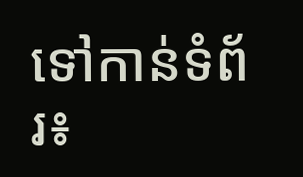ទៅកាន់ទំព័រ៖